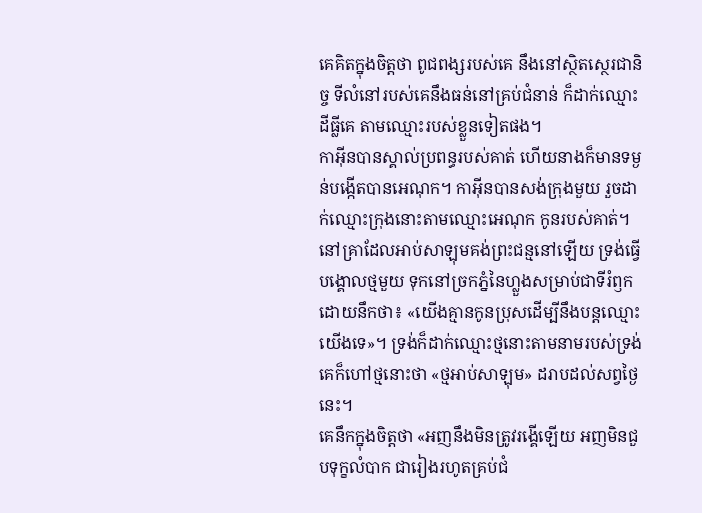គេគិតក្នុងចិត្តថា ពូជពង្សរបស់គេ នឹងនៅស្ថិតស្ថេរជានិច្ច ទីលំនៅរបស់គេនឹងធន់នៅគ្រប់ជំនាន់ ក៏ដាក់ឈ្មោះដីធ្លីគេ តាមឈ្មោះរបស់ខ្លួនទៀតផង។
កាអ៊ីនបានស្គាល់ប្រពន្ធរបស់គាត់ ហើយនាងក៏មានទម្ងន់បង្កើតបានអេណុក។ កាអ៊ីនបានសង់ក្រុងមួយ រួចដាក់ឈ្មោះក្រុងនោះតាមឈ្មោះអេណុក កូនរបស់គាត់។
នៅគ្រាដែលអាប់សាឡុមគង់ព្រះជន្មនៅឡើយ ទ្រង់ធ្វើបង្គោលថ្មមួយ ទុកនៅច្រកភ្នំនៃហ្លួងសម្រាប់ជាទីរំឭក ដោយនឹកថា៖ «យើងគ្មានកូនប្រុសដើម្បីនឹងបន្តឈ្មោះយើងទេ»។ ទ្រង់ក៏ដាក់ឈ្មោះថ្មនោះតាមនាមរបស់ទ្រង់ គេក៏ហៅថ្មនោះថា «ថ្មអាប់សាឡុម» ដរាបដល់សព្វថ្ងៃនេះ។
គេនឹកក្នុងចិត្តថា «អញនឹងមិនត្រូវរង្គើឡើយ អញមិនជួបទុក្ខលំបាក ជារៀងរហូតគ្រប់ជំ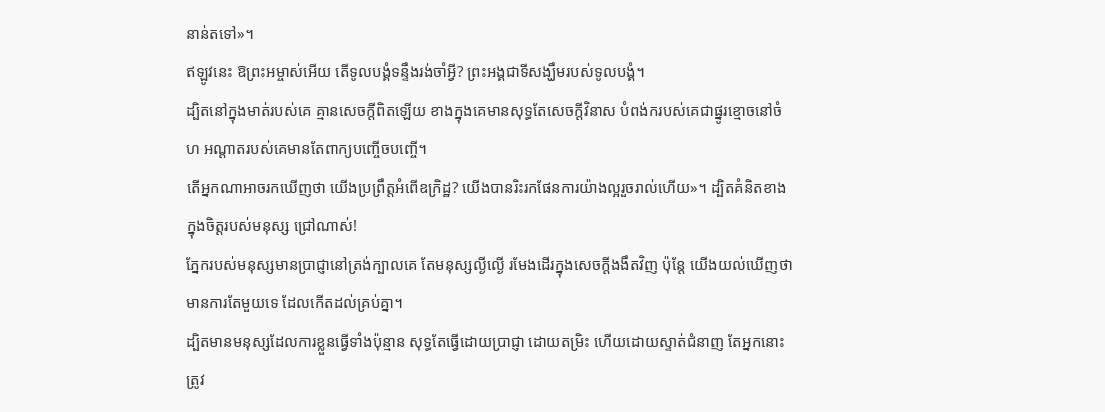នាន់តទៅ»។
ឥឡូវនេះ ឱព្រះអម្ចាស់អើយ តើទូលបង្គំទន្ទឹងរង់ចាំអ្វី? ព្រះអង្គជាទីសង្ឃឹមរបស់ទូលបង្គំ។
ដ្បិតនៅក្នុងមាត់របស់គេ គ្មានសេចក្ដីពិតឡើយ ខាងក្នុងគេមានសុទ្ធតែសេចក្ដីវិនាស បំពង់ករបស់គេជាផ្នូរខ្មោចនៅចំហ អណ្ដាតរបស់គេមានតែពាក្យបញ្ចើចបញ្ចើ។
តើអ្នកណាអាចរកឃើញថា យើងប្រព្រឹត្តអំពើឧក្រិដ្ឋ? យើងបានរិះរកផែនការយ៉ាងល្អរួចរាល់ហើយ»។ ដ្បិតគំនិតខាងក្នុងចិត្តរបស់មនុស្ស ជ្រៅណាស់!
ភ្នែករបស់មនុស្សមានប្រាជ្ញានៅត្រង់ក្បាលគេ តែមនុស្សល្ងីល្ងើ រមែងដើរក្នុងសេចក្ដីងងឹតវិញ ប៉ុន្តែ យើងយល់ឃើញថា មានការតែមួយទេ ដែលកើតដល់គ្រប់គ្នា។
ដ្បិតមានមនុស្សដែលការខ្លួនធ្វើទាំងប៉ុន្មាន សុទ្ធតែធ្វើដោយប្រាជ្ញា ដោយតម្រិះ ហើយដោយស្ទាត់ជំនាញ តែអ្នកនោះត្រូវ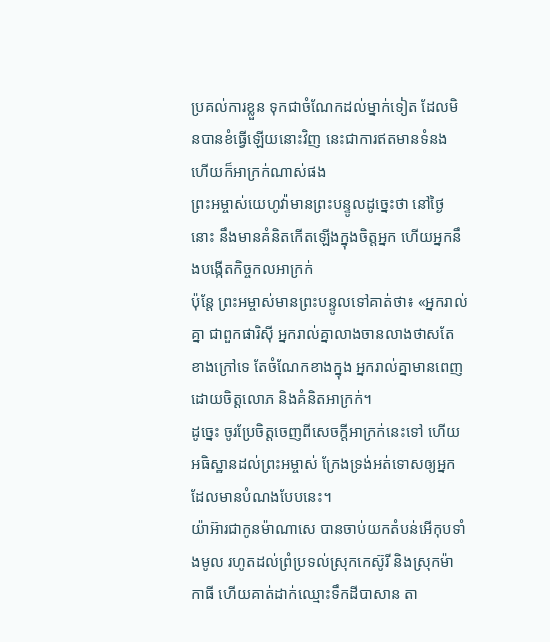ប្រគល់ការខ្លួន ទុកជាចំណែកដល់ម្នាក់ទៀត ដែលមិនបានខំធ្វើឡើយនោះវិញ នេះជាការឥតមានទំនង ហើយក៏អាក្រក់ណាស់ផង
ព្រះអម្ចាស់យេហូវ៉ាមានព្រះបន្ទូលដូច្នេះថា នៅថ្ងៃនោះ នឹងមានគំនិតកើតឡើងក្នុងចិត្តអ្នក ហើយអ្នកនឹងបង្កើតកិច្ចកលអាក្រក់
ប៉ុន្តែ ព្រះអម្ចាស់មានព្រះបន្ទូលទៅគាត់ថា៖ «អ្នករាល់គ្នា ជាពួកផារិស៊ី អ្នករាល់គ្នាលាងចានលាងថាសតែខាងក្រៅទេ តែចំណែកខាងក្នុង អ្នករាល់គ្នាមានពេញដោយចិត្តលោភ និងគំនិតអាក្រក់។
ដូច្នេះ ចូរប្រែចិត្តចេញពីសេចក្តីអាក្រក់នេះទៅ ហើយអធិស្ឋានដល់ព្រះអម្ចាស់ ក្រែងទ្រង់អត់ទោសឲ្យអ្នកដែលមានបំណងបែបនេះ។
យ៉ាអ៊ារជាកូនម៉ាណាសេ បានចាប់យកតំបន់អើកុបទាំងមូល រហូតដល់ព្រំប្រទល់ស្រុកកេស៊ូរី និងស្រុកម៉ាកាធី ហើយគាត់ដាក់ឈ្មោះទឹកដីបាសាន តា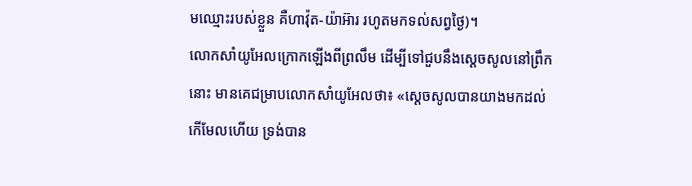មឈ្មោះរបស់ខ្លួន គឺហាវ៉ុត-យ៉ាអ៊ារ រហូតមកទល់សព្វថ្ងៃ)។
លោកសាំយូអែលក្រោកឡើងពីព្រលឹម ដើម្បីទៅជួបនឹងស្ដេចសូលនៅព្រឹកនោះ មានគេជម្រាបលោកសាំយូអែលថា៖ «ស្ដេចសូលបានយាងមកដល់កើមែលហើយ ទ្រង់បាន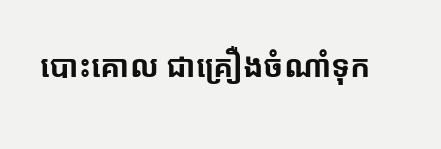បោះគោល ជាគ្រឿងចំណាំទុក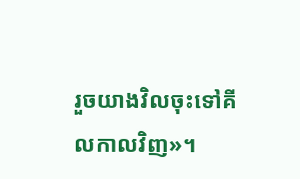រួចយាងវិលចុះទៅគីលកាលវិញ»។